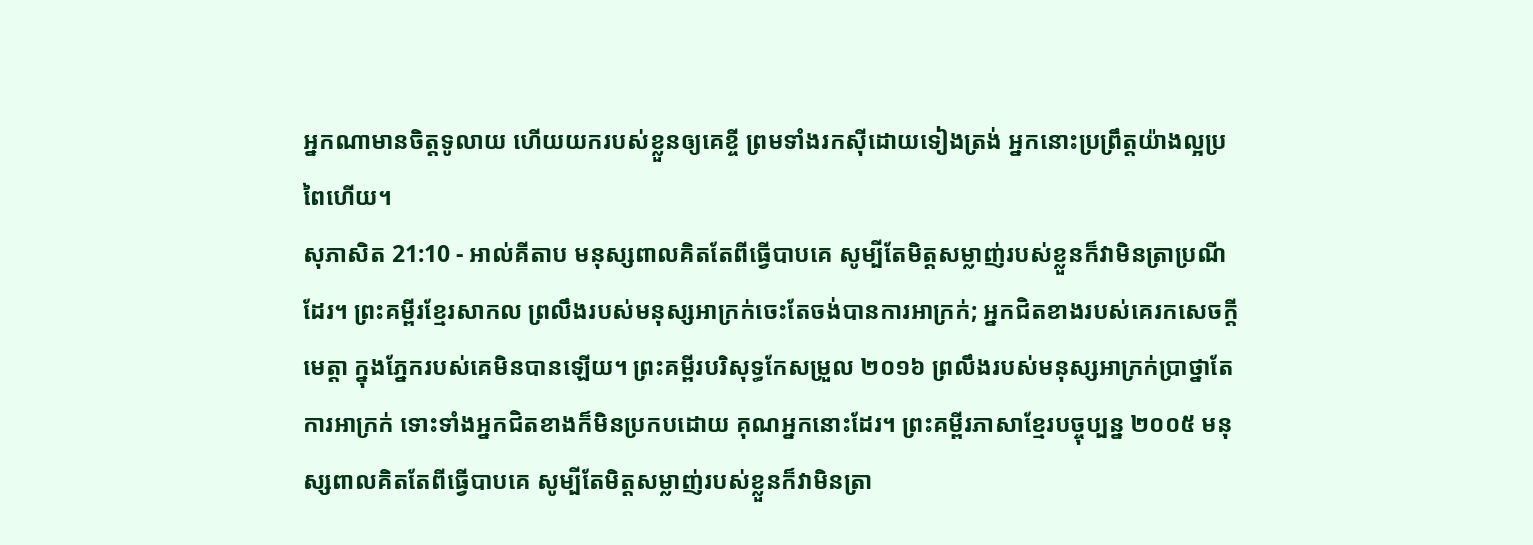អ្នកណាមានចិត្តទូលាយ ហើយយករបស់ខ្លួនឲ្យគេខ្ចី ព្រមទាំងរកស៊ីដោយទៀងត្រង់ អ្នកនោះប្រព្រឹត្តយ៉ាងល្អប្រពៃហើយ។
សុភាសិត 21:10 - អាល់គីតាប មនុស្សពាលគិតតែពីធ្វើបាបគេ សូម្បីតែមិត្តសម្លាញ់របស់ខ្លួនក៏វាមិនត្រាប្រណីដែរ។ ព្រះគម្ពីរខ្មែរសាកល ព្រលឹងរបស់មនុស្សអាក្រក់ចេះតែចង់បានការអាក្រក់; អ្នកជិតខាងរបស់គេរកសេចក្ដីមេត្តា ក្នុងភ្នែករបស់គេមិនបានឡើយ។ ព្រះគម្ពីរបរិសុទ្ធកែសម្រួល ២០១៦ ព្រលឹងរបស់មនុស្សអាក្រក់ប្រាថ្នាតែការអាក្រក់ ទោះទាំងអ្នកជិតខាងក៏មិនប្រកបដោយ គុណអ្នកនោះដែរ។ ព្រះគម្ពីរភាសាខ្មែរបច្ចុប្បន្ន ២០០៥ មនុស្សពាលគិតតែពីធ្វើបាបគេ សូម្បីតែមិត្តសម្លាញ់របស់ខ្លួនក៏វាមិនត្រា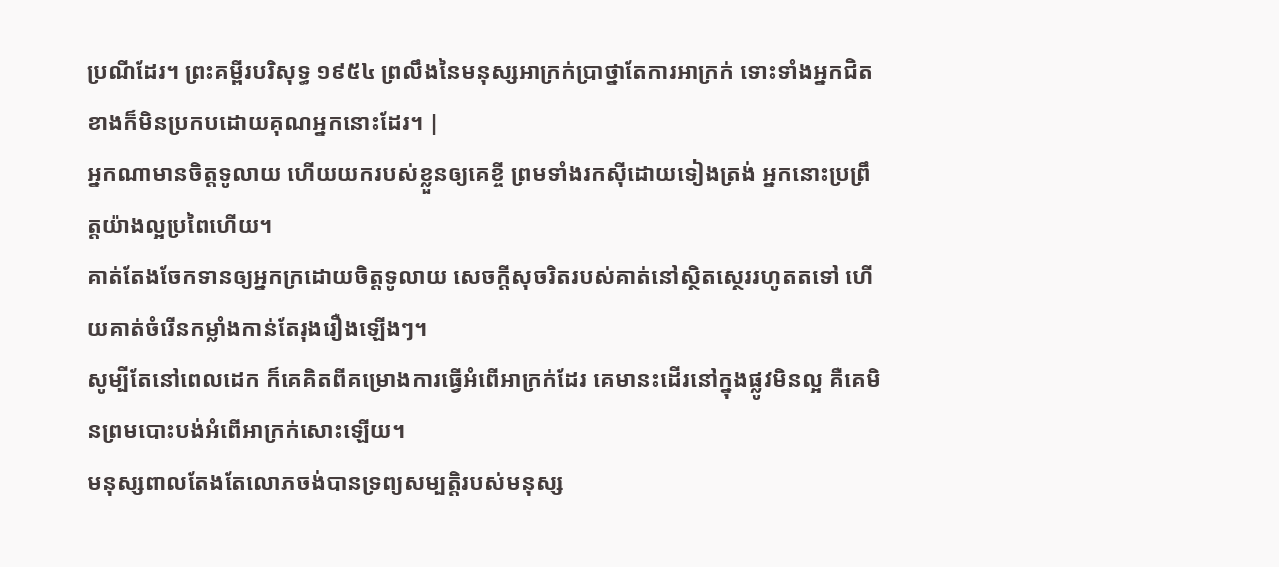ប្រណីដែរ។ ព្រះគម្ពីរបរិសុទ្ធ ១៩៥៤ ព្រលឹងនៃមនុស្សអាក្រក់ប្រាថ្នាតែការអាក្រក់ ទោះទាំងអ្នកជិតខាងក៏មិនប្រកបដោយគុណអ្នកនោះដែរ។ |
អ្នកណាមានចិត្តទូលាយ ហើយយករបស់ខ្លួនឲ្យគេខ្ចី ព្រមទាំងរកស៊ីដោយទៀងត្រង់ អ្នកនោះប្រព្រឹត្តយ៉ាងល្អប្រពៃហើយ។
គាត់តែងចែកទានឲ្យអ្នកក្រដោយចិត្តទូលាយ សេចក្ដីសុចរិតរបស់គាត់នៅស្ថិតស្ថេររហូតតទៅ ហើយគាត់ចំរើនកម្លាំងកាន់តែរុងរឿងឡើងៗ។
សូម្បីតែនៅពេលដេក ក៏គេគិតពីគម្រោងការធ្វើអំពើអាក្រក់ដែរ គេមានះដើរនៅក្នុងផ្លូវមិនល្អ គឺគេមិនព្រមបោះបង់អំពើអាក្រក់សោះឡើយ។
មនុស្សពាលតែងតែលោភចង់បានទ្រព្យសម្បត្តិរបស់មនុស្ស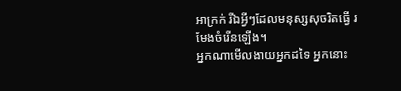អាក្រក់ រីឯអ្វីៗដែលមនុស្សសុចរិតធ្វើ រមែងចំរើនឡើង។
អ្នកណាមើលងាយអ្នកដទៃ អ្នកនោះ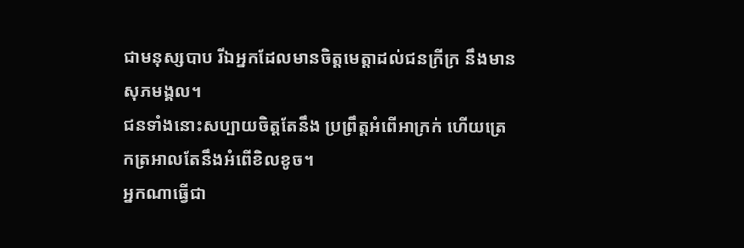ជាមនុស្សបាប រីឯអ្នកដែលមានចិត្តមេត្តាដល់ជនក្រីក្រ នឹងមានសុភមង្គល។
ជនទាំងនោះសប្បាយចិត្តតែនឹង ប្រព្រឹត្តអំពើអាក្រក់ ហើយត្រេកត្រអាលតែនឹងអំពើខិលខូច។
អ្នកណាធ្វើជា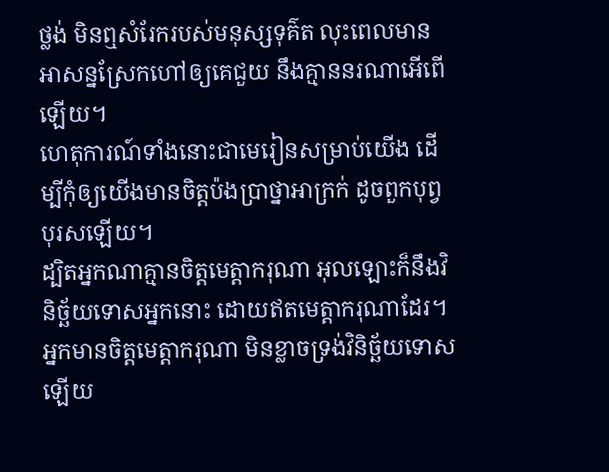ថ្លង់ មិនឮសំរែករបស់មនុស្សទុគ៌ត លុះពេលមានអាសន្នស្រែកហៅឲ្យគេជួយ នឹងគ្មាននរណាអើពើឡើយ។
ហេតុការណ៍ទាំងនោះជាមេរៀនសម្រាប់យើង ដើម្បីកុំឲ្យយើងមានចិត្ដប៉ងប្រាថ្នាអាក្រក់ ដូចពួកបុព្វបុរសឡើយ។
ដ្បិតអ្នកណាគ្មានចិត្ដមេត្ដាករុណា អុលឡោះក៏នឹងវិនិច្ឆ័យទោសអ្នកនោះ ដោយឥតមេត្ដាករុណាដែរ។ អ្នកមានចិត្ដមេត្ដាករុណា មិនខ្លាចទ្រង់វិនិច្ឆ័យទោសឡើយ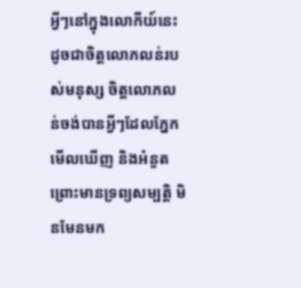អ្វីៗនៅក្នុងលោកីយ៍នេះ ដូចជាចិត្ដលោភលន់របស់មនុស្ស ចិត្ដលោភលន់ចង់បានអ្វីៗដែលភ្នែកមើលឃើញ និងអំនួត ព្រោះមានទ្រព្យសម្បត្តិ មិនមែនមក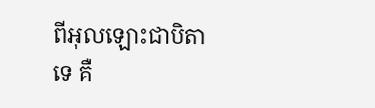ពីអុលឡោះជាបិតាទេ គឺ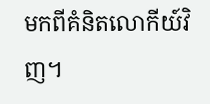មកពីគំនិតលោកីយ៍វិញ។